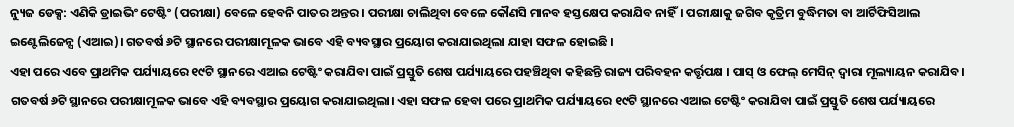ନ୍ୟୁଜ ଡେକ୍ସ: ଏଣିକି ଡ୍ରାଇଭିଂ ଟେଷ୍ଟିଂ (ପରୀକ୍ଷା) ବେଳେ ହେବନି ପାତର ଅନ୍ତର। ପରୀକ୍ଷା ଚାଲିଥିବା ବେଳେ କୌଣସି ମାନବ ହସ୍ତକ୍ଷେପ କରାଯିବ ନାହିଁ। ପରୀକ୍ଷାକୁ ଜଗିବ କୃତ୍ରିମ ବୁଦ୍ଧିମତା ବା ଆର୍ଟିଫିସିଆଲ ଇଣ୍ଟେଲିଜେନ୍ସ (ଏଆଇ)। ଗତବର୍ଷ ୬ଟି ସ୍ଥାନରେ ପରୀକ୍ଷାମୂଳକ ଭାବେ ଏହି ବ୍ୟବସ୍ଥାର ପ୍ରୟୋଗ କରାଯାଇଥିଲା ଯାହା ସଫଳ ହୋଇଛି ।
ଏହା ପରେ ଏବେ ପ୍ରାଥମିକ ପର୍ଯ୍ୟାୟରେ ୧୯ଟି ସ୍ଥାନରେ ଏଆଇ ଟେଷ୍ଟିଂ କରାଯିବା ପାଇଁ ପ୍ରସ୍ତୁତି ଶେଷ ପର୍ଯ୍ୟାୟରେ ପହଞ୍ଚିଥିବା କହିଛନ୍ତି ରାଜ୍ୟ ପରିବହନ କର୍ତ୍ତୃପକ୍ଷ । ପାସ୍ ଓ ଫେଲ୍ ମେସିନ୍ ଦ୍ବାରା ମୂଲ୍ୟାୟନ କରାଯିବ। ଗତବର୍ଷ ୬ଟି ସ୍ଥାନରେ ପରୀକ୍ଷାମୂଳକ ଭାବେ ଏହି ବ୍ୟବସ୍ଥାର ପ୍ରୟୋଗ କରାଯାଇଥିଲା। ଏହା ସଫଳ ହେବା ପରେ ପ୍ରାଥମିକ ପର୍ଯ୍ୟାୟରେ ୧୯ଟି ସ୍ଥାନରେ ଏଆଇ ଟେଷ୍ଟିଂ କରାଯିବା ପାଇଁ ପ୍ରସ୍ତୁତି ଶେଷ ପର୍ଯ୍ୟାୟରେ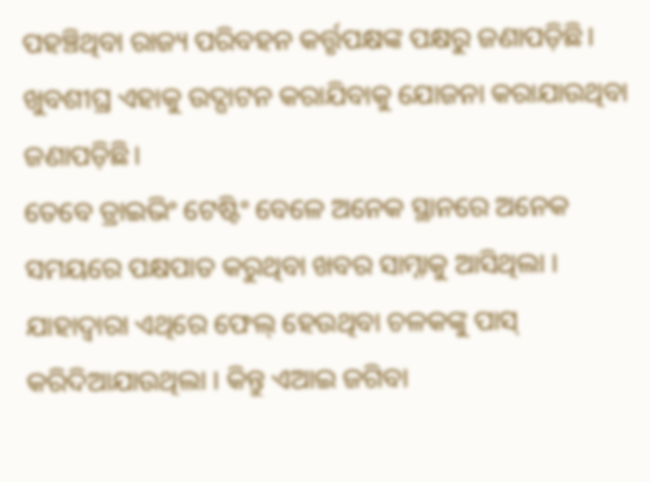ପହଞ୍ଚିଥିବା ରାଜ୍ୟ ପରିବହନ କର୍ତ୍ତୃପକ୍ଷଙ୍କ ପକ୍ଷରୁ ଜଣାପଡ଼ିଛି। ଖୁବଶୀଘ୍ର ଏହାକୁ ଉଦ୍ଘାଟନ କରାଯିବାକୁ ଯୋଜନା କରାଯାଉଥିବା ଜଣାପଡ଼ିଛି।
ତେବେ ଡ୍ରାଇଭିଂ ଟେଷ୍ଟିଂ ବେଳେ ଅନେକ ସ୍ଥାନରେ ଅନେକ ସମୟରେ ପକ୍ଷପାତ କରୁଥିବା ଖବର ସାମ୍ନାକୁ ଆସିଥିଲା । ଯାହାଦ୍ବାରା ଏଥିରେ ଫେଲ୍ ହେଉଥିବା ଚଳକଙ୍କୁ ପାସ୍ କରିଦିଆଯାଉଥିଲା । କିନ୍ତୁ ଏଆଇ ଜଗିବା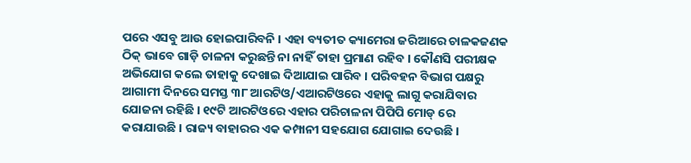ପରେ ଏସବୁ ଆଉ ହୋଇପାରିବନି । ଏହା ବ୍ୟତୀତ କ୍ୟାମେରା ଜରିଆରେ ଚାଳକଜଣକ ଠିକ୍ ଭାବେ ଗାଡ଼ି ଚାଳନା କରୁଛନ୍ତି ନା ନାହିଁ ତାହା ପ୍ରମାଣ ରହିବ । କୌଣସି ପରୀକ୍ଷକ ଅଭିଯୋଗ କଲେ ତାହାକୁ ଦେଖାଇ ଦିଆଯାଇ ପାରିବ । ପରିବହନ ବିଭାଗ ପକ୍ଷରୁ ଆଗାମୀ ଦିନରେ ସମସ୍ତ ୩୮ ଆରଟିଓ/ଏଆରଟିଓରେ ଏହାକୁ ଲାଗୁ କରାଯିବାର ଯୋଜନା ରହିଛି । ୧୯ଟି ଆରଟିଓରେ ଏହାର ପରିଚାଳନା ପିପିପି ମୋଡ୍ ରେ କରାଯାଉଛି । ରାଜ୍ୟ ବାହାରର ଏକ କମ୍ପାନୀ ସହଯୋଗ ଯୋଗାଇ ଦେଉଛି ।